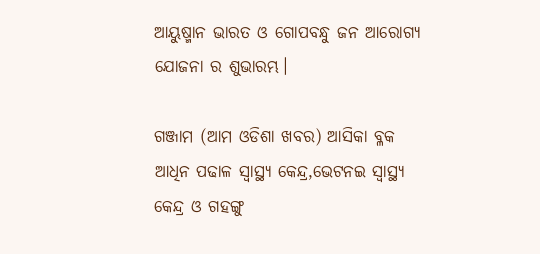ଆୟୁଷ୍ମାନ ଭାରତ ଓ ଗୋପବନ୍ଧୁ ଜନ ଆରୋଗ୍ୟ ଯୋଜନା ର ଶୁଭାରମ୍ଭ।

ଗଞ୍ଜାମ (ଆମ ଓଡିଶା ଖବର) ଆସିକା ବ୍ଳକ ଆଧିନ ପଢାଳ ସ୍ବାସ୍ଥ୍ୟ କେନ୍ଦ୍ର,ଭେଟନଇ ସ୍ବାସ୍ଥ୍ୟ କେନ୍ଦ୍ର ଓ ଗହଙ୍ଗୁ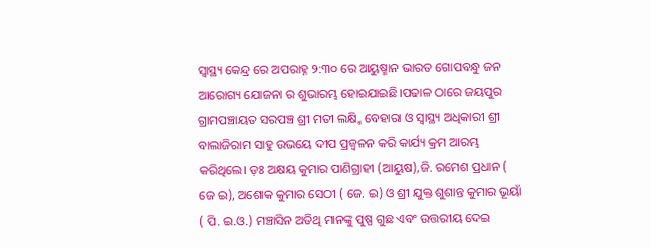ସ୍ବାସ୍ଥ୍ୟ କେନ୍ଦ୍ର ରେ ଅପରାହ୍ନ ୨:୩୦ ରେ ଆୟୁଷ୍ମାନ ଭାରତ ଗୋପବନ୍ଧୁ ଜନ ଆରୋଗ୍ୟ ଯୋଜନା ର ଶୁଭାରମ୍ଭ ହୋଇଯାଇଛି।ପଢାଳ ଠାରେ ଜୟପୁର ଗ୍ରାମପଞ୍ଚାୟତ ସରପଞ୍ଚ ଶ୍ରୀ ମତୀ ଲକ୍ଷ୍ମି ବେହାରା ଓ ସ୍ବାସ୍ଥ୍ୟ ଅଧିକାରୀ ଶ୍ରୀ ବାଲାଜିରାମ ସାହୁ ଉଭୟେ ଦୀପ ପ୍ରଜ୍ବଳନ କରି କାର୍ଯ୍ୟ କ୍ରମ ଆରମ୍ଭ କରିଥିଲେ। ଡ଼ଃ ଅକ୍ଷୟ କୁମାର ପାଣିଗ୍ରାହୀ (ଆୟୁଷ),ଜି. ରମେଶ ପ୍ରଧାନ ( ଜେ ଇ), ଅଶୋକ କୁମାର ସେଠୀ ( ଜେ. ଇ) ଓ ଶ୍ରୀ ଯୁକ୍ତ ଶୁଶାନ୍ତ କୁମାର ଭୂୟାଁ ( ପି. ଇ.ଓ.) ମଞ୍ଚାସିନ ଅତିଥି ମାନଙ୍କୁ ପୁଷ୍ପ ଗୁଛ ଏବଂ ଉତ୍ତରୀୟ ଦେଇ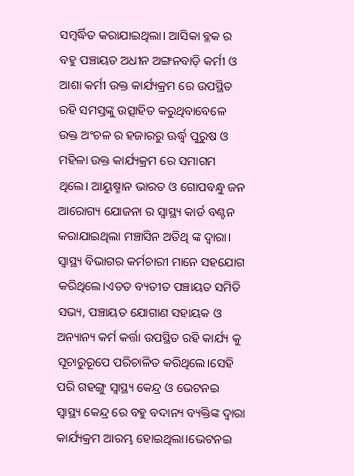ସମ୍ବର୍ଦ୍ଧିତ କରାଯାଇଥିଲା। ଆସିକା ବ୍ଳକ ର ବହୁ ପଞ୍ଚାୟତ ଅଧୀନ ଅଙ୍ଗନବାଡ଼ି କର୍ମୀ ଓ ଆଶା କର୍ମୀ ଉକ୍ତ କାର୍ଯ୍ୟକ୍ରମ ରେ ଉପସ୍ଥିତ ରହି ସମସ୍ତଙ୍କୁ ଉତ୍ସାହିତ କରୁଥିବାବେଳେ ଉକ୍ତ ଅଂଚଳ ର ହଜାରରୁ ଊର୍ଦ୍ଧ୍ଵ ପୁରୁଷ ଓ ମହିଳା ଉକ୍ତ କାର୍ଯ୍ୟକ୍ରମ ରେ ସମାଗମ ଥିଲେ। ଆୟୁଷ୍ମାନ ଭାରତ ଓ ଗୋପବନ୍ଧୁ ଜନ ଆରୋଗ୍ୟ ଯୋଜନା ର ସ୍ବାସ୍ଥ୍ୟ କାର୍ଡ ବଣ୍ଟନ କରାଯାଇଥିଲା ମଞ୍ଚାସିନ ଅତିଥି ଙ୍କ ଦ୍ଵାରା। ସ୍ବାସ୍ଥ୍ୟ ବିଭାଗର କର୍ମଚାରୀ ମାନେ ସହଯୋଗ କରିଥିଲେ।ଏତତ ବ୍ୟତୀତ ପଞ୍ଚାୟତ ସମିତି ସଭ୍ୟ, ପଞ୍ଚାୟତ ଯୋଗାଣ ସହାୟକ ଓ ଅନ୍ୟାନ୍ୟ କର୍ମ କର୍ତ୍ତା ଉପସ୍ଥିତ ରହି କାର୍ଯ୍ୟ କୁ ସୂଚାରୁରୂପେ ପରିଚାଳିତ କରିଥିଲେ।ସେହି ପରି ଗହଙ୍ଗୁ ସ୍ବାସ୍ଥ୍ୟ କେନ୍ଦ୍ର ଓ ଭେଟନଇ ସ୍ବାସ୍ଥ୍ୟ କେନ୍ଦ୍ର ରେ ବହୁ ବଦାନ୍ୟ ବ୍ୟକ୍ତିଙ୍କ ଦ୍ଵାରା କାର୍ଯ୍ୟକ୍ରମ ଆରମ୍ଭ ହୋଇଥିଲା।ଭେଟନଇ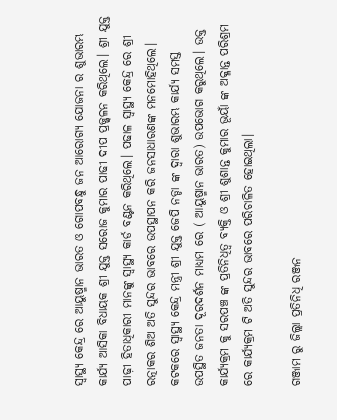ସ୍ବାସ୍ଥ୍ୟ କେନ୍ଦ୍ର ରେ ଆୟୁଷ୍ମାନ ଭାରତ ଓ ଗୋପବନ୍ଧୁ ଜନ ଆରୋଗ୍ୟ ଯୋଜନା ର ଶୁଭାରମ୍ଭ କାର୍ଯ୍ୟ ଆସିକା ବିଧାୟକ ଶ୍ରୀ ଯୁକ୍ତ ସରୋଜ କୁମାର ପାଢୀ ଦୀପ ପ୍ରଜ୍ଜ୍ୱଳନ କରିଥିଲେ। ଶ୍ରୀ ଯୁକ୍ତ ପାଢ଼ୀ ହିତାଧିକାରୀ ମାନଙ୍କୁ ସ୍ବାସ୍ଥ୍ୟ କାର୍ଡ ବଣ୍ଟନ କରିଥିଲେ। ପଢାଳ ସ୍ବାସ୍ଥ୍ୟ କେନ୍ଦ୍ର ରେ ଶ୍ରୀ ରତ୍ନାକର ଶିଅ ଅତି ସୁନ୍ଦର ଭାବରେ ଉପସ୍ଥାପନ କରି ଜନସାଧାରଣଙ୍କ ମନମୋହିଥିଲେ। କଟକରେ ସ୍ବାସ୍ଥ୍ୟ କେନ୍ଦ୍ର ମନ୍ତ୍ରୀ ଶ୍ରୀ ଯୁକ୍ତ ଜେପି ନଡ୍ଡା ଙ୍କ ଦ୍ଵାରା ଶୁଭାରମ୍ଭ କାର୍ଯ୍ୟ ସମସ୍ତ ଉପସ୍ଥିତ ଜନତା ଦୂରଦର୍ଶନ ମାଧ୍ୟମ ରେ ( ଆୟୁଷ୍ମାନ ଭାରତ) ଉପଭୋଗ କରୁଥିଲେ। ଉକ୍ତ କାର୍ଯ୍ୟକ୍ରମ କୁ ସରପଞ୍ଚ ଙ୍କ ପ୍ରତିନିଧିତ୍ଵ ବ୍ୟକ୍ତି ଓ ଶ୍ରୀ ଶୁଶାନ୍ତ କୁମାର ଭୂୟାଁ ଙ୍କ ଅକ୍ଳାନ୍ତ ପରିଶ୍ରମ ରେ କାର୍ଯ୍ୟକ୍ରମ ଟି ଅତି ସୁନ୍ଦର ଭାବରେ ପରିଚାଳିତ ହୋଇଥିଲା।

ଗଞ୍ଜାମ ରୁ ଜିଲ୍ଲା ପ୍ରତିନିଧି ରଞ୍ଜନ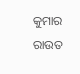କୁମାର ରାଉତ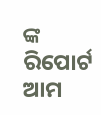ଙ୍କ ରିପୋର୍ଟ ଆମ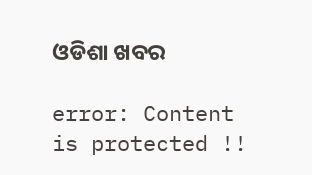ଓଡିଶା ଖବର

error: Content is protected !!